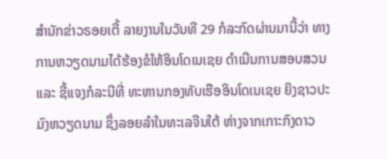ສຳນັກຂ່າວຣອຍເຕີ້ ລາຍງານໃນວັນທີ 29 ກໍລະກົດຜ່ານມານີ້ວ່າ ທາງການຫວຽດນາມໄດ້ຮ້ອງຂໍໃຫ້ອິນໂດເນເຊຍ ດຳເນີນການສອບສວນ ແລະ ຊີ້ແຈງກໍລະນີທີ່ ທະຫານກອງທັບເຮືອອິນໂດເນເຊຍ ຍິງຊາວປະມົງຫວຽດນາມ ຊຶ່ງລອຍລຳໃນທະເລຈີນໃຕ້ ຫ່າງຈາກເກາະກົງດາວ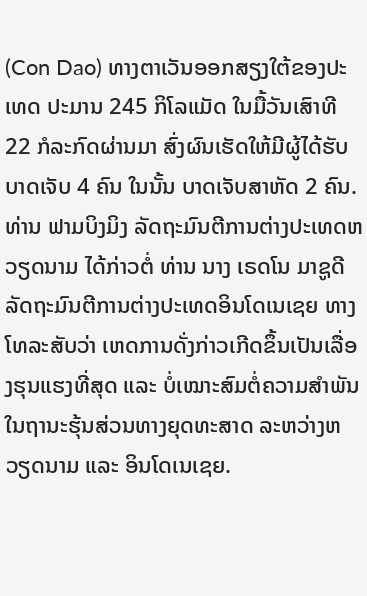(Con Dao) ທາງຕາເວັນອອກສຽງໃຕ້ຂອງປະເທດ ປະມານ 245 ກິໂລແມັດ ໃນມື້ວັນເສົາທີ 22 ກໍລະກົດຜ່ານມາ ສົ່ງຜົນເຮັດໃຫ້ມີຜູ້ໄດ້ຮັບບາດເຈັບ 4 ຄົນ ໃນນັ້ນ ບາດເຈັບສາຫັດ 2 ຄົນ.
ທ່ານ ຟາມບິງມິງ ລັດຖະມົນຕີການຕ່າງປະເທດຫວຽດນາມ ໄດ້ກ່າວຕໍ່ ທ່ານ ນາງ ເຣດໂນ ມາຊູດີ ລັດຖະມົນຕີການຕ່າງປະເທດອິນໂດເນເຊຍ ທາງໂທລະສັບວ່າ ເຫດການດັ່ງກ່າວເກີດຂຶ້ນເປັນເລື່ອງຮຸນແຮງທີ່ສຸດ ແລະ ບໍ່ເໝາະສົມຕໍ່ຄວາມສຳພັນ ໃນຖານະຮຸ້ນສ່ວນທາງຍຸດທະສາດ ລະຫວ່າງຫວຽດນາມ ແລະ ອິນໂດເນເຊຍ.